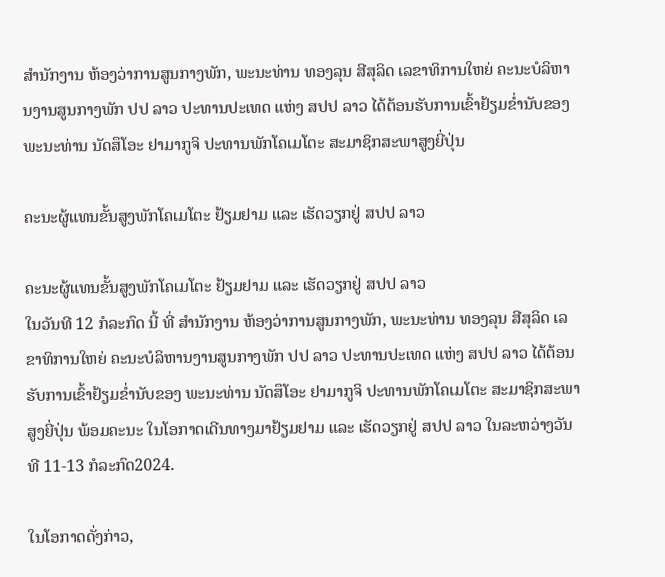ສໍານັກງານ ຫ້ອງວ່າການສູນກາງພັກ, ພະນະທ່ານ ທອງລຸນ ສີສຸລິດ ເລຂາທິການໃຫຍ່ ຄະນະບໍລິຫານງານສູນກາງພັກ ປປ ລາວ ປະທານປະເທດ ແຫ່ງ ສປປ ລາວ ໄດ້ຕ້ອນຮັບການເຂົ້າຢ້ຽມຂ່ຳນັບຂອງ ພະນະທ່ານ ນັດສຶໂອະ ຢາມາກູຈິ ປະທານພັກໂຄເມໂຕະ ສະມາຊິກສະພາສູງຍີ່ປຸ່ນ

ຄະນະຜູ້ແທນຂັ້ນສູງພັກໂຄເມໂຕະ ຢ້ຽມຢາມ ແລະ ເຮັດວຽກຢູ່ ສປປ ລາວ

ຄະນະຜູ້ແທນຂັ້ນສູງພັກໂຄເມໂຕະ ຢ້ຽມຢາມ ແລະ ເຮັດວຽກຢູ່ ສປປ ລາວ
ໃນວັນທີ 12 ກໍລະກົດ ນີ້ ທີ່ ສໍານັກງານ ຫ້ອງວ່າການສູນກາງພັກ, ພະນະທ່ານ ທອງລຸນ ສີສຸລິດ ເລຂາທິການໃຫຍ່ ຄະນະບໍລິຫານງານສູນກາງພັກ ປປ ລາວ ປະທານປະເທດ ແຫ່ງ ສປປ ລາວ ໄດ້ຕ້ອນຮັບການເຂົ້າຢ້ຽມຂ່ຳນັບຂອງ ພະນະທ່ານ ນັດສຶໂອະ ຢາມາກູຈິ ປະທານພັກໂຄເມໂຕະ ສະມາຊິກສະພາສູງຍີ່ປຸ່ນ ພ້ອມຄະນະ ໃນໂອກາດເດີນທາງມາຢ້ຽມຢາມ ແລະ ເຮັດວຽກຢູ່ ສປປ ລາວ ໃນລະຫວ່າງວັນທີ 11-13 ກໍລະກົດ2024.

ໃນໂອກາດດັ່ງກ່າວ,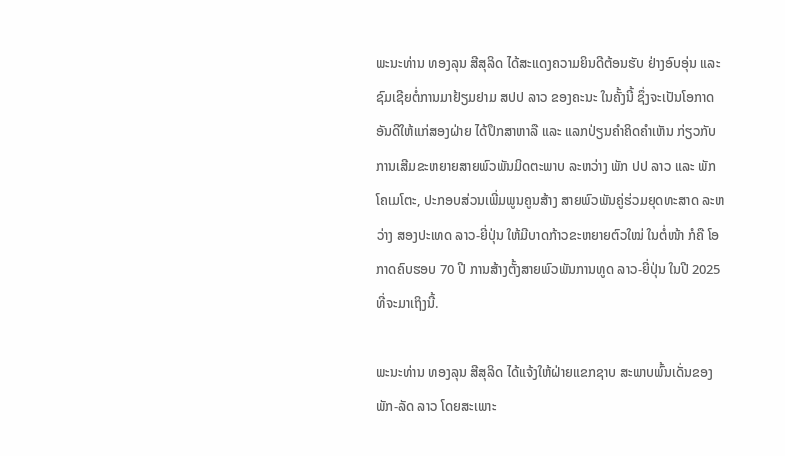ພະນະທ່ານ ທອງລຸນ ສີສຸລິດ ໄດ້ສະແດງຄວາມຍິນດີຕ້ອນຮັບ ຢ່າງອົບອຸ່ນ ແລະ ຊົມເຊີຍຕໍ່ການມາຢ້ຽມຢາມ ສປປ ລາວ ຂອງຄະນະ ໃນຄັ້ງນີ້ ຊຶ່ງຈະເປັນໂອກາດອັນດີໃຫ້ແກ່ສອງຝ່າຍ ໄດ້ປຶກສາຫາລື ແລະ ແລກປ່ຽນຄໍາຄິດຄໍາເຫັນ ກ່ຽວກັບການເສີມຂະຫຍາຍສາຍພົວພັນມິດຕະພາບ ລະຫວ່າງ ພັກ ປປ ລາວ ແລະ ພັກໂຄເມໂຕະ, ປະກອບສ່ວນເພີ່ມພູນຄູນສ້າງ ສາຍພົວພັນຄູ່ຮ່ວມຍຸດທະສາດ ລະຫວ່າງ ສອງປະເທດ ລາວ-ຍີ່ປຸ່ນ ໃຫ້ມີບາດກ້າວຂະຫຍາຍຕົວໃໝ່ ໃນຕໍ່ໜ້າ ກໍຄື ໂອກາດຄົບຮອບ 70 ປີ ການສ້າງຕັ້ງສາຍພົວພັນການທູດ ລາວ-ຍີ່ປຸ່ນ ໃນປີ 2025 ທີ່ຈະມາເຖິງນີ້.

ພະນະທ່ານ ທອງລຸນ ສີສຸລິດ ໄດ້ແຈ້ງໃຫ້ຝ່າຍແຂກຊາບ ສະພາບພົ້ນເດັ່ນຂອງ ພັກ-ລັດ ລາວ ໂດຍສະເພາະ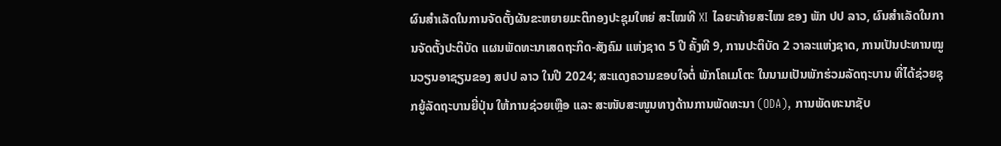ຜົນສໍາເລັດໃນການຈັດຕັ້ງຜັນຂະຫຍາຍມະຕິກອງປະຊຸມໃຫຍ່ ສະໄໝທີ XI ໄລຍະທ້າຍສະໄໝ ຂອງ ພັກ ປປ ລາວ, ຜົນສຳເລັດໃນການຈັດຕັ້ງປະຕິບັດ ແຜນພັດທະນາເສດຖະກິດ-ສັງຄົມ ແຫ່ງຊາດ 5 ປີ ຄັ້ງທີ 9, ການປະຕິບັດ 2 ວາລະແຫ່ງຊາດ, ການເປັນປະທານໝູນວຽນອາຊຽນຂອງ ສປປ ລາວ ໃນປີ 2024; ສະແດງຄວາມຂອບໃຈຕໍ່ ພັກໂຄເມໂຕະ ໃນນາມເປັນພັກຮ່ວມລັດຖະບານ ທີ່ໄດ້ຊ່ວຍຊຸກຍູ້ລັດຖະບານຍີ່ປຸ່ນ ໃຫ້ການຊ່ວຍເຫືຼອ ແລະ ສະໜັບສະໜູນທາງດ້ານການພັດທະນາ (ODA), ການພັດທະນາຊັບ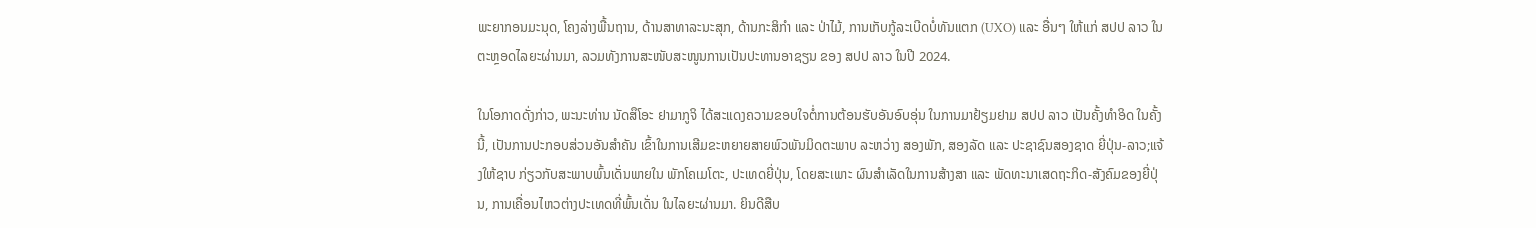ພະຍາກອນມະນຸດ, ໂຄງລ່າງພື້ນຖານ, ດ້ານສາທາລະນະສຸກ, ດ້ານກະສິກໍາ ແລະ ປ່າໄມ້, ການເກັບກູ້ລະເບີດບໍ່ທັນແຕກ (UXO) ແລະ ອື່ນໆ ໃຫ້ແກ່ ສປປ ລາວ ໃນຕະຫຼອດໄລຍະຜ່ານມາ, ລວມທັງການສະໜັບສະໜູນການເປັນປະທານອາຊຽນ ຂອງ ສປປ ລາວ ໃນປີ 2024.

ໃນໂອກາດດັ່ງກ່າວ, ພະນະທ່ານ ນັດສຶໂອະ ຢາມາກູຈິ ໄດ້ສະແດງຄວາມຂອບໃຈຕໍ່ການຕ້ອນຮັບອັນອົບອຸ່ນ ໃນການມາຢ້ຽມຢາມ ສປປ ລາວ ເປັນຄັ້ງທໍາອິດ ໃນຄັ້ງນີ້, ເປັນການປະກອບສ່ວນອັນສໍາຄັນ ເຂົ້າໃນການເສີມຂະຫຍາຍສາຍພົວພັນມິດຕະພາບ ລະຫວ່າງ ສອງພັກ, ສອງລັດ ແລະ ປະຊາຊົນສອງຊາດ ຍີ່ປຸ່ນ-ລາວ;ແຈ້ງໃຫ້ຊາບ ກ່ຽວກັບສະພາບພົ້ນເດັ່ນພາຍໃນ ພັກໂຄເມໂຕະ, ປະເທດຍີ່ປຸ່ນ, ໂດຍສະເພາະ ຜົນສຳເລັດໃນການສ້າງສາ ແລະ ພັດທະນາເສດຖະກິດ-ສັງຄົມຂອງຍີ່ປຸ່ນ, ການເຄື່ອນໄຫວຕ່າງປະເທດທີ່ພົ້ນເດັ່ນ ໃນໄລຍະຜ່ານມາ. ຍິນດີສືບ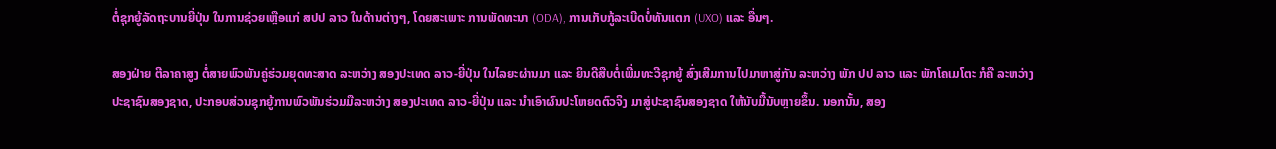ຕໍ່ຊຸກຍູ້ລັດຖະບານຍີ່ປຸ່ນ ໃນການຊ່ວຍເຫຼືອແກ່ ສປປ ລາວ ໃນດ້ານຕ່າງໆ, ໂດຍສະເພາະ ການພັດທະນາ (ODA), ການເກັບກູ້ລະເບີດບໍ່ທັນແຕກ (UXO) ແລະ ອື່ນໆ.

ສອງຝ່າຍ ຕີລາຄາສູງ ຕໍ່ສາຍພົວພັນຄູ່ຮ່ວມຍຸດທະສາດ ລະຫວ່າງ ສອງປະເທດ ລາວ-ຍີ່ປຸ່ນ ໃນໄລຍະຜ່ານມາ ແລະ ຍິນດີສືບຕໍ່ເພີ່ມທະວີຊຸກຍູ້ ສົ່ງເສີມການໄປມາຫາສູ່ກັນ ລະຫວ່າງ ພັກ ປປ ລາວ ແລະ ພັກໂຄເມໂຕະ ກໍຄື ລະຫວ່າງ ປະຊາຊົນສອງຊາດ, ປະກອບສ່ວນຊຸກຍູ້ການພົວພັນຮ່ວມມືລະຫວ່າງ ສອງປະເທດ ລາວ-ຍີ່ປຸ່ນ ແລະ ນໍາເອົາຜົນປະໂຫຍດຕົວຈິງ ມາສູ່ປະຊາຊົນສອງຊາດ ໃຫ້ນັບມື້ນັບຫຼາຍຂຶ້ນ. ນອກນັ້ນ, ສອງ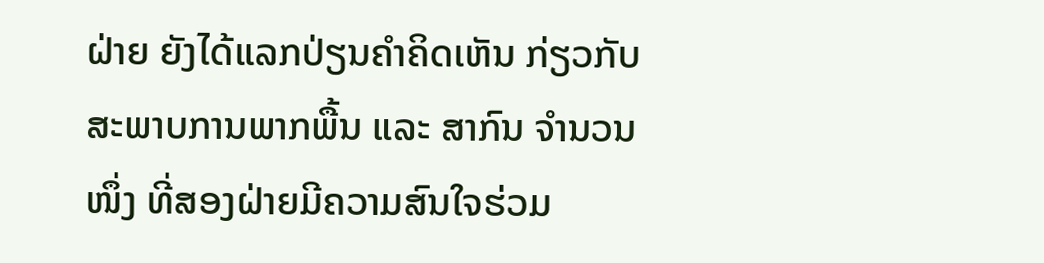ຝ່າຍ ຍັງໄດ້ແລກປ່ຽນຄຳຄິດເຫັນ ກ່ຽວກັບ ສະພາບການພາກພື້ນ ແລະ ສາກົນ ຈຳນວນໜຶ່ງ ທີ່ສອງຝ່າຍມີຄວາມສົນໃຈຮ່ວມ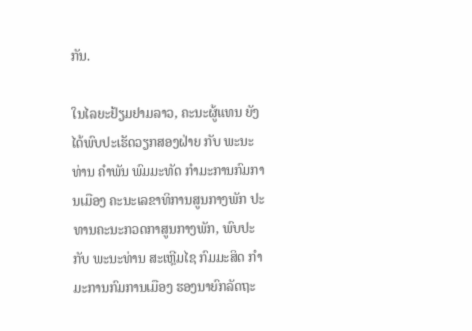ກັນ.

ໃນໄລຍະຢ້ຽມຢາມລາວ, ຄະນະຜູ້ແທນ ຍັງໄດ້ພົບປະເຮັດວຽກສອງຝ່າຍ ກັບ ພະນະທ່ານ ຄໍາພັນ ພົມມະທັດ ກຳມະການກົມການເມືອງ ຄະນະເລຂາທິການສູນກາງພັກ ປະທານຄະນະກວດກາສູນກາງພັກ, ພົບປະກັບ ພະນະທ່ານ ສະເຫຼີມໄຊ ກົມມະສິດ ກຳມະການກົມການເມືອງ ຮອງນາຍົກລັດຖະ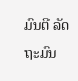ມົນຕີ ລັດຖະມົນ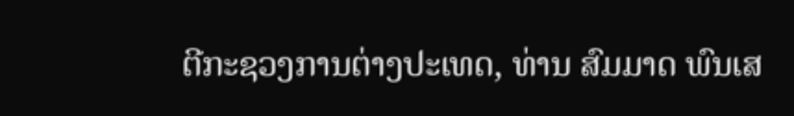ຕີກະຊວງການຕ່າງປະເທດ, ທ່ານ ສົມມາດ ພົນເສ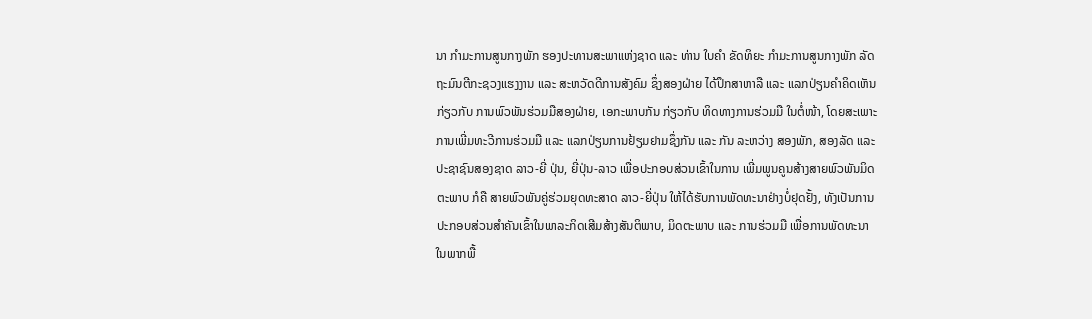ນາ ກຳມະການສູນກາງພັກ ຮອງປະທານສະພາແຫ່ງຊາດ ແລະ ທ່ານ ໃບຄຳ ຂັດທິຍະ ກຳມະການສູນກາງພັກ ລັດຖະມົນຕີກະຊວງແຮງງານ ແລະ ສະຫວັດດີການສັງຄົມ ຊຶ່ງສອງຝ່າຍ ໄດ້ປຶກສາຫາລື ແລະ ແລກປ່ຽນຄຳຄິດເຫັນກ່ຽວກັບ ການພົວພັນຮ່ວມມືສອງຝ່າຍ, ເອກະພາບກັນ ກ່ຽວກັບ ທິດທາງການຮ່ວມມື ໃນຕໍ່ໜ້າ, ໂດຍສະເພາະການເພີ່ມທະວີການຮ່ວມມື ແລະ ແລກປ່ຽນການຢ້ຽມຢາມຊຶ່ງກັນ ແລະ ກັນ ລະຫວ່າງ ສອງພັກ, ສອງລັດ ແລະ ປະຊາຊົນສອງຊາດ ລາວ-ຍີ່ ປຸ່ນ, ຍີ່ປຸ່ນ-ລາວ ເພື່ອປະກອບສ່ວນເຂົ້າໃນການ ເພີ່ມພູນຄູນສ້າງສາຍພົວພັນມິດຕະພາບ ກໍຄື ສາຍພົວພັນຄູ່ຮ່ວມຍຸດທະສາດ ລາວ-ຍີ່ປຸ່ນ ໃຫ້ໄດ້ຮັບການພັດທະນາຢ່າງບໍ່ຢຸດຢັ້ງ, ທັງເປັນການປະກອບສ່ວນສຳຄັນເຂົ້າໃນພາລະກິດເສີມສ້າງສັນຕິພາບ, ມິດຕະພາບ ແລະ ການຮ່ວມມື ເພື່ອການພັດທະນາ ໃນພາກພື້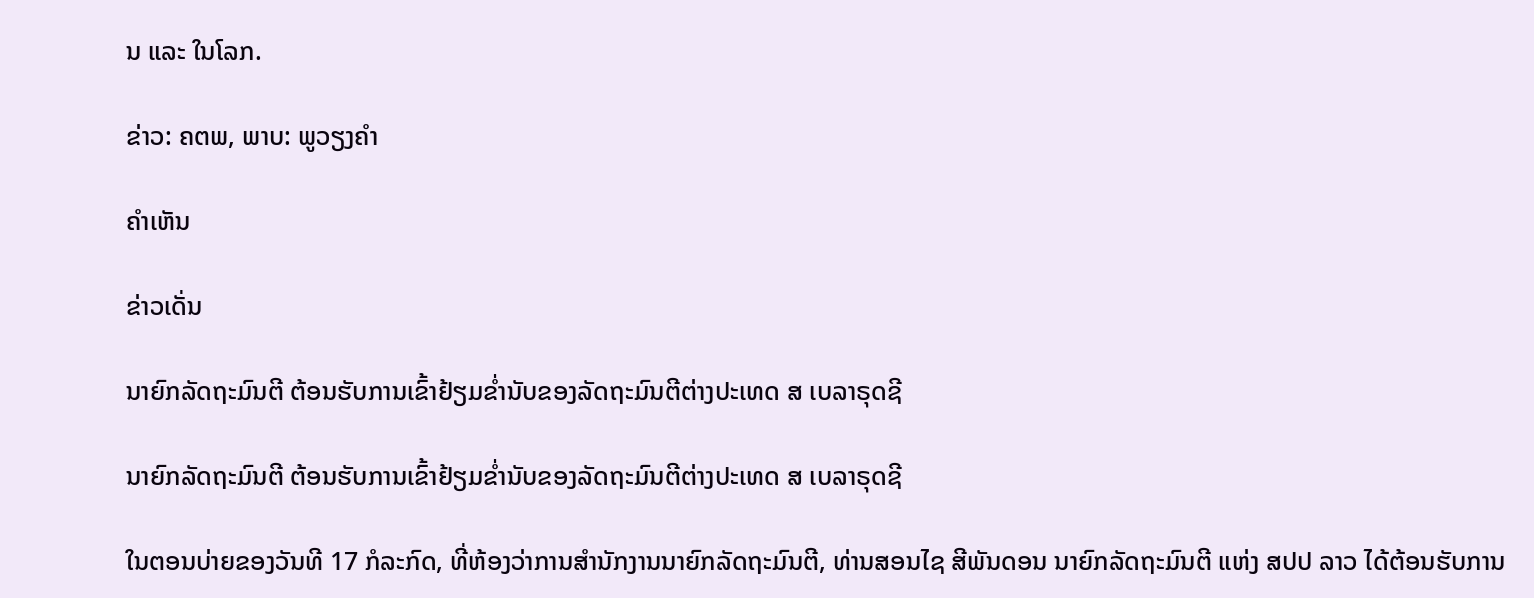ນ ແລະ ໃນໂລກ.

ຂ່າວ: ຄຕພ, ພາບ: ພູວຽງຄໍາ

ຄໍາເຫັນ

ຂ່າວເດັ່ນ

ນາຍົກລັດຖະມົນຕີ ຕ້ອນຮັບການເຂົ້າຢ້ຽມຂໍ່ານັບຂອງລັດຖະມົນຕີຕ່າງປະເທດ ສ ເບລາຣຸດຊີ

ນາຍົກລັດຖະມົນຕີ ຕ້ອນຮັບການເຂົ້າຢ້ຽມຂໍ່ານັບຂອງລັດຖະມົນຕີຕ່າງປະເທດ ສ ເບລາຣຸດຊີ

ໃນຕອນບ່າຍຂອງວັນທີ 17 ກໍລະກົດ, ທີ່ຫ້ອງວ່າການສຳນັກງານນາຍົກລັດຖະມົນຕີ, ທ່ານສອນໄຊ ສີພັນດອນ ນາຍົກລັດຖະມົນຕີ ແຫ່ງ ສປປ ລາວ ໄດ້ຕ້ອນຮັບການ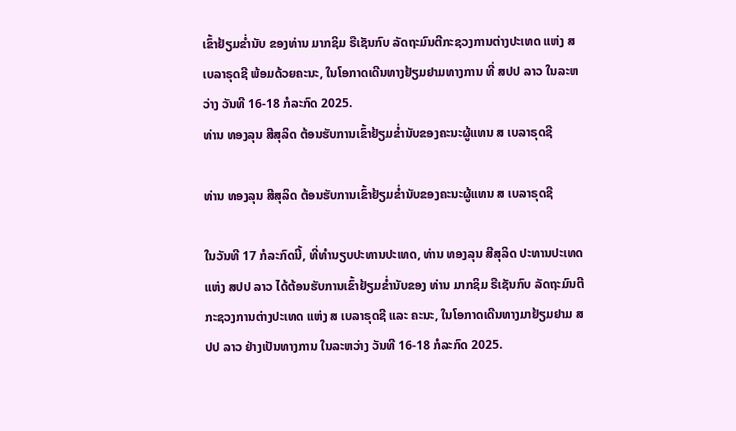ເຂົ້າຢ້ຽມຂໍ່ານັບ ຂອງທ່ານ ມາກຊິມ ຣືເຊັນກົບ ລັດຖະມົນຕີກະຊວງການຕ່າງປະເທດ ແຫ່ງ ສ ເບລາຣຸດຊີ ພ້ອມດ້ວຍຄະນະ, ໃນໂອກາດເດີນທາງຢ້ຽມຢາມທາງການ ທີ່ ສປປ ລາວ ໃນລະຫວ່າງ ວັນທີ 16-18 ກໍລະກົດ 2025.
ທ່ານ ທອງລຸນ ສີສຸລິດ ຕ້ອນຮັບການເຂົ້າຢ້ຽມຂໍ່ານັບຂອງຄະນະຜູ້ແທນ ສ ເບລາຣຸດຊີ

ທ່ານ ທອງລຸນ ສີສຸລິດ ຕ້ອນຮັບການເຂົ້າຢ້ຽມຂໍ່ານັບຂອງຄະນະຜູ້ແທນ ສ ເບລາຣຸດຊີ

ໃນວັນທີ 17 ກໍລະກົດນີ້, ທີ່ທໍານຽບປະທານປະເທດ, ທ່ານ ທອງລຸນ ສີສຸລິດ ປະທານປະເທດ ແຫ່ງ ສປປ ລາວ ໄດ້ຕ້ອນຮັບການເຂົ້າຢ້ຽມຂໍ່ານັບຂອງ ທ່ານ ມາກຊິມ ຣືເຊັນກົບ ລັດຖະມົນຕີກະຊວງການຕ່າງປະເທດ ແຫ່ງ ສ ເບລາຣຸດຊີ ແລະ ຄະນະ, ໃນໂອກາດເດີນທາງມາຢ້ຽມຢາມ ສປປ ລາວ ຢ່າງເປັນທາງການ ໃນລະຫວ່າງ ວັນທີ 16-18 ກໍລະກົດ 2025.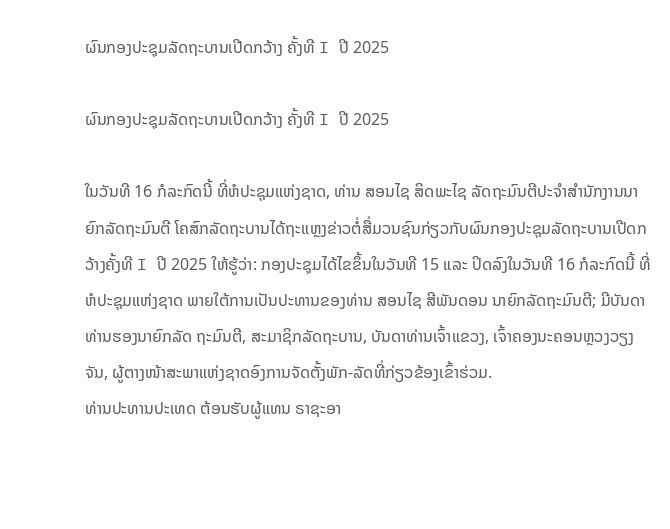ຜົນກອງປະຊຸມລັດຖະບານເປີດກວ້າງ ຄັ້ງທີ I ປີ 2025

ຜົນກອງປະຊຸມລັດຖະບານເປີດກວ້າງ ຄັ້ງທີ I ປີ 2025

ໃນວັນທີ 16 ກໍລະກົດນີ້ ທີ່ຫໍປະຊຸມແຫ່ງຊາດ, ທ່ານ ສອນໄຊ ສິດພະໄຊ ລັດຖະມົນຕີປະຈໍາສໍານັກງານນາຍົກລັດຖະມົນຕີ ໂຄສົກລັດຖະບານໄດ້ຖະແຫຼງຂ່າວຕໍ່ສື່ມວນຊົນກ່ຽວກັບຜົນກອງປະຊຸມລັດຖະບານເປີດກວ້າງຄັ້ງທີ I ປີ 2025 ໃຫ້ຮູ້ວ່າ: ກອງປະຊຸມໄດ້ໄຂຂຶ້ນໃນວັນທີ 15 ແລະ ປິດລົງໃນວັນທີ 16 ກໍລະກົດນີ້ ທີ່ຫໍປະຊຸມແຫ່ງຊາດ ພາຍໃຕ້ການເປັນປະທານຂອງທ່ານ ສອນໄຊ ສີພັນດອນ ນາຍົກລັດຖະມົນຕີ; ມີບັນດາທ່ານຮອງນາຍົກລັດ ຖະມົນຕີ, ສະມາຊິກລັດຖະບານ, ບັນດາທ່ານເຈົ້າແຂວງ, ເຈົ້າຄອງນະຄອນຫຼວງວຽງຈັນ, ຜູ້ຕາງໜ້າສະພາແຫ່ງຊາດອົງການຈັດຕັ້ງພັກ-ລັດທີ່ກ່ຽວຂ້ອງເຂົ້າຮ່ວມ.
ທ່ານປະທານປະເທດ ຕ້ອນຮັບຜູ້ແທນ ຣາຊະອາ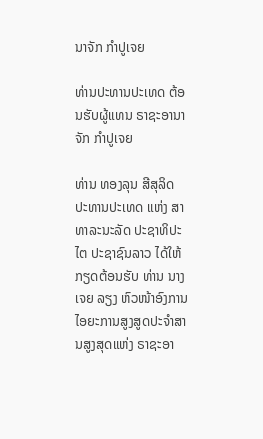ນາຈັກ ກໍາປູເຈຍ

ທ່ານປະທານປະເທດ ຕ້ອນຮັບຜູ້ແທນ ຣາຊະອານາຈັກ ກໍາປູເຈຍ

ທ່ານ ທອງລຸນ ສີສຸລິດ ປະທານປະເທດ ແຫ່ງ ສາທາລະນະລັດ ປະຊາທິປະໄຕ ປະຊາຊົນລາວ ໄດ້ໃຫ້ກຽດຕ້ອນຮັບ ທ່ານ ນາງ ເຈຍ ລຽງ ຫົວໜ້າອົງການໄອຍະການສູງສູດປະຈໍາສານສູງສຸດແຫ່ງ ຣາຊະອາ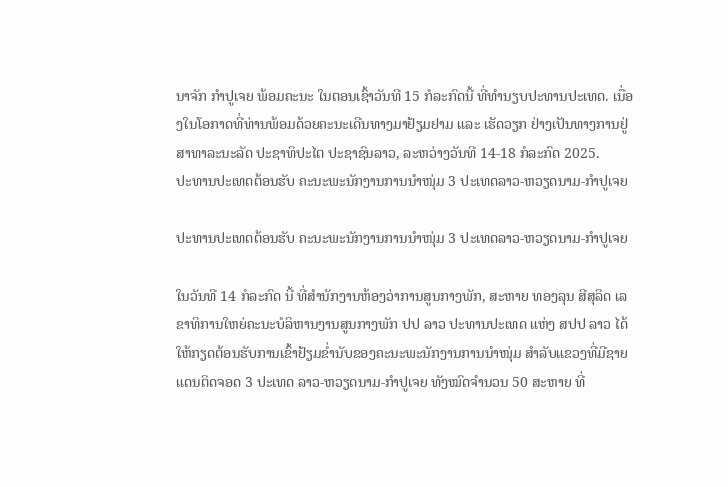ນາຈັກ ກໍາປູເຈຍ ພ້ອມຄະນະ ໃນຕອນເຊົ້າວັນທີ 15 ກໍລະກົດນີ້ ທີ່ທໍານຽບປະທານປະເທດ. ເນື່ອງໃນໂອກາດທີ່ທ່ານພ້ອມດ້ວຍຄະນະເດີນທາງມາຢ້ຽມຢາມ ແລະ ເຮັດວຽກ ຢ່າງເປັນທາງການຢູ່ ສາທາລະນະລັດ ປະຊາທິປະໄຕ ປະຊາຊົນລາວ, ລະຫວ່າງວັນທີ 14-18 ກໍລະກົດ 2025.
ປະທານປະເທດຕ້ອນຮັບ ຄະນະພະນັກງານການນໍາໜຸ່ມ 3 ປະເທດລາວ-ຫວຽດນາມ-ກໍາປູເຈຍ

ປະທານປະເທດຕ້ອນຮັບ ຄະນະພະນັກງານການນໍາໜຸ່ມ 3 ປະເທດລາວ-ຫວຽດນາມ-ກໍາປູເຈຍ

ໃນວັນທີ 14 ກໍລະກົດ ນີ້ ທີ່ສໍານັກງານຫ້ອງວ່າການສູນກາງພັກ, ສະຫາຍ ທອງລຸນ ສີສຸລິດ ເລຂາທິການໃຫຍ່ຄະນະບໍລິຫານງານສູນກາງພັກ ປປ ລາວ ປະທານປະເທດ ແຫ່ງ ສປປ ລາວ ໄດ້ໃຫ້ກຽດຕ້ອນຮັບການເຂົ້າຢ້ຽມຂໍ່ານັບຂອງຄະນະພະນັກງານການນໍາໜຸ່ມ ສຳລັບແຂວງທີ່ມີຊາຍແດນຕິດຈອດ 3 ປະເທດ ລາວ-ຫວຽດນາມ-ກໍາປູເຈຍ ທັງໝົດຈໍານວນ 50 ສະຫາຍ ທີ່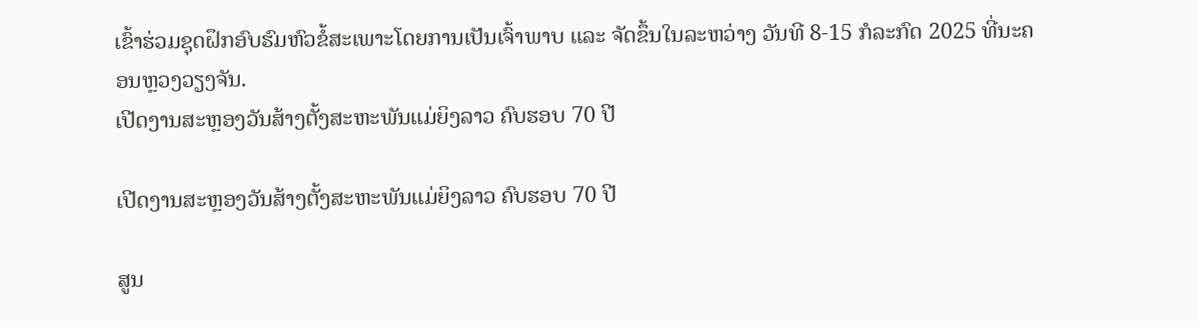ເຂົ້າຮ່ວມຊຸດຝຶກອົບຮົມຫົວຂໍ້ສະເພາະໂດຍການເປັນເຈົ້າພາບ ແລະ ຈັດຂຶ້ນໃນລະຫວ່າງ ວັນທີ 8-15 ກໍລະກົດ 2025 ທີ່ນະຄອນຫຼວງວຽງຈັນ.
ເປີດງານສະຫຼອງວັນສ້າງຕັ້ງສະຫະພັນແມ່ຍິງລາວ ຄົບຮອບ 70 ປີ

ເປີດງານສະຫຼອງວັນສ້າງຕັ້ງສະຫະພັນແມ່ຍິງລາວ ຄົບຮອບ 70 ປີ

ສູນ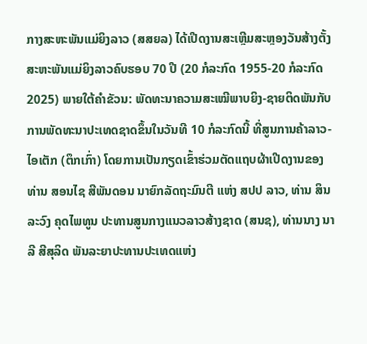ກາງສະຫະພັນແມ່ຍິງລາວ (ສສຍລ) ໄດ້ເປີດງານສະເຫຼີມສະຫຼອງວັນສ້າງຕັ້ງສະຫະພັນແມ່ຍິງລາວຄົບຮອບ 70 ປີ (20 ກໍລະກົດ 1955-20 ກໍລະກົດ 2025) ພາຍໃຕ້ຄໍາຂັວນ: ພັດທະນາຄວາມສະເໝີພາບຍິງ-ຊາຍຕິດພັນກັບການພັດທະນາປະເທດຊາດຂຶ້ນໃນວັນທີ 10 ກໍລະກົດນີ້ ທີ່ສູນການຄ້າລາວ-ໄອເຕັກ (ຕຶກເກົ່າ) ໂດຍການເປັນກຽດເຂົ້າຮ່ວມຕັດແຖບຜ້າເປີດງານຂອງທ່ານ ສອນໄຊ ສີພັນດອນ ນາຍົກລັດຖະມົນຕີ ແຫ່ງ ສປປ ລາວ, ທ່ານ ສິນລະວົງ ຄຸດໄພທູນ ປະທານສູນກາງແນວລາວສ້າງຊາດ (ສນຊ), ທ່ານນາງ ນາລີ ສີສຸລິດ ພັນລະຍາປະທານປະເທດແຫ່ງ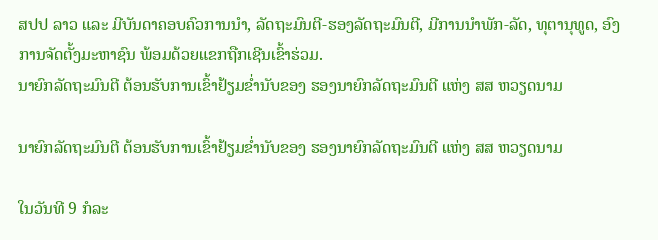ສປປ ລາວ ແລະ ມີບັນດາຄອບຄົວການນໍາ, ລັດຖະມົນຕີ-ຮອງລັດຖະມົນຕີ, ມີການນຳພັກ-ລັດ, ທຸຕານຸທູດ, ອົງການຈັດຕັ້ງມະຫາຊົນ ພ້ອມດ້ວຍແຂກຖືກເຊີນເຂົ້າຮ່ວມ.
ນາຍົກລັດຖະມົນຕີ ຕ້ອນຮັບການເຂົ້າຢ້ຽມຂໍ່ານັບຂອງ ຮອງນາຍົກລັດຖະມົນຕີ ແຫ່ງ ສສ ຫວຽດນາມ

ນາຍົກລັດຖະມົນຕີ ຕ້ອນຮັບການເຂົ້າຢ້ຽມຂໍ່ານັບຂອງ ຮອງນາຍົກລັດຖະມົນຕີ ແຫ່ງ ສສ ຫວຽດນາມ

ໃນວັນທີ 9 ກໍລະ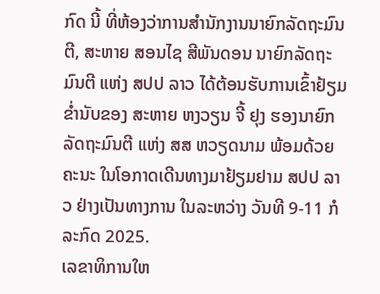ກົດ ນີ້ ທີ່ຫ້ອງວ່າການສໍານັກງານນາຍົກລັດຖະມົນຕີ, ສະຫາຍ ສອນໄຊ ສີພັນດອນ ນາຍົກລັດຖະມົນຕີ ແຫ່ງ ສປປ ລາວ ໄດ້ຕ້ອນຮັບການເຂົ້າຢ້ຽມຂໍ່ານັບຂອງ ສະຫາຍ ຫງວຽນ ຈີ້ ຢຸງ ຮອງນາຍົກລັດຖະມົນຕີ ແຫ່ງ ສສ ຫວຽດນາມ ພ້ອມດ້ວຍຄະນະ ໃນໂອກາດເດີນທາງມາຢ້ຽມຢາມ ສປປ ລາວ ຢ່າງເປັນທາງການ ໃນລະຫວ່າງ ວັນທີ 9-11 ກໍລະກົດ 2025.
ເລຂາທິການໃຫ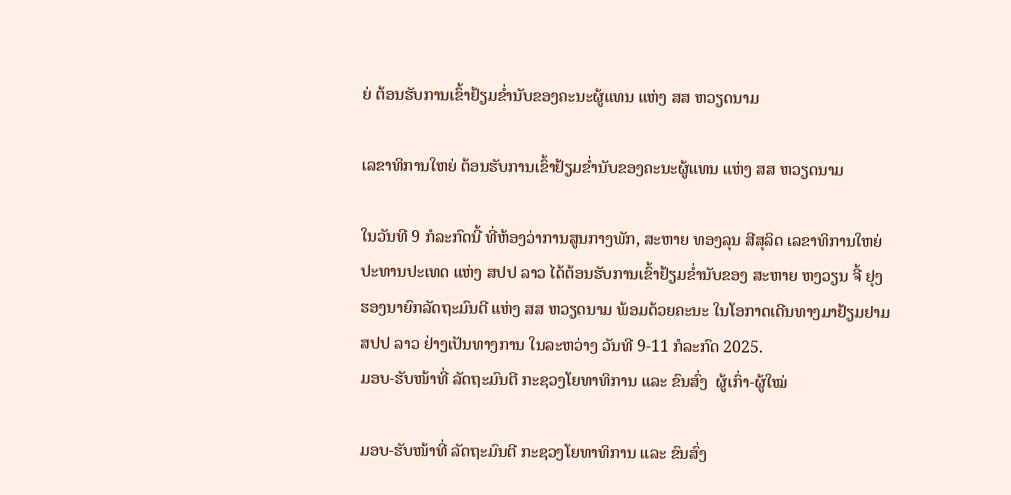ຍ່ ຕ້ອນຮັບການເຂົ້າຢ້ຽມຂໍ່ານັບຂອງຄະນະຜູ້ແທນ ແຫ່ງ ສສ ຫວຽດນາມ

ເລຂາທິການໃຫຍ່ ຕ້ອນຮັບການເຂົ້າຢ້ຽມຂໍ່ານັບຂອງຄະນະຜູ້ແທນ ແຫ່ງ ສສ ຫວຽດນາມ

ໃນວັນທີ 9 ກໍລະກົດນີ້ ທີ່ຫ້ອງວ່າການສູນກາງພັກ, ສະຫາຍ ທອງລຸນ ສີສຸລິດ ເລຂາທິການໃຫຍ່ ປະທານປະເທດ ແຫ່ງ ສປປ ລາວ ໄດ້ຕ້ອນຮັບການເຂົ້າຢ້ຽມຂໍ່ານັບຂອງ ສະຫາຍ ຫງວຽນ ຈີ້ ຢຸງ ຮອງນາຍົກລັດຖະມົນຕີ ແຫ່ງ ສສ ຫວຽດນາມ ພ້ອມດ້ວຍຄະນະ ໃນໂອກາດເດີນທາງມາຢ້ຽມຢາມ ສປປ ລາວ ຢ່າງເປັນທາງການ ໃນລະຫວ່າງ ວັນທີ 9-11 ກໍລະກົດ 2025.
ມອບ-ຮັບໜ້າທີ່ ລັດຖະມົນຕີ ກະຊວງໂຍທາທິການ ແລະ ຂົນສົ່ງ  ຜູ້ເກົ່າ-ຜູ້ໃໝ່

ມອບ-ຮັບໜ້າທີ່ ລັດຖະມົນຕີ ກະຊວງໂຍທາທິການ ແລະ ຂົນສົ່ງ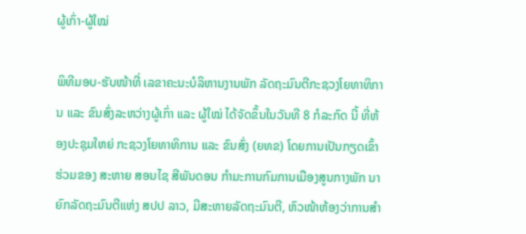ຜູ້ເກົ່າ-ຜູ້ໃໝ່

ພິທີມອບ-ຮັບໜ້າທີ່ ເລຂາຄະນະບໍລິຫານງານພັກ ລັດຖະມົນຕີກະຊວງໂຍທາທິການ ແລະ ຂົນສົ່ງລະຫວ່າງຜູ້ເກົ່າ ແລະ ຜູ້ໃໝ່ ໄດ້ຈັດຂຶ້ນໃນວັນທີ 8 ກໍລະກົດ ນີ້ ທີ່ຫ້ອງປະຊຸມໃຫຍ່ ກະຊວງໂຍທາທິການ ແລະ ຂົນສົ່ງ (ຍທຂ) ໂດຍການເປັນກຽດເຂົ້າຮ່ວມຂອງ ສະຫາຍ ສອນໄຊ ສີພັນດອນ ກໍາມະການກົມການເມືອງສູນກາງພັກ ນາຍົກລັດຖະມົນຕີແຫ່ງ ສປປ ລາວ, ມີສະຫາຍລັດຖະມົນຕີ, ຫົວໜ້າຫ້ອງວ່າການສໍາ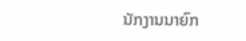ນັກງານນາຍົກ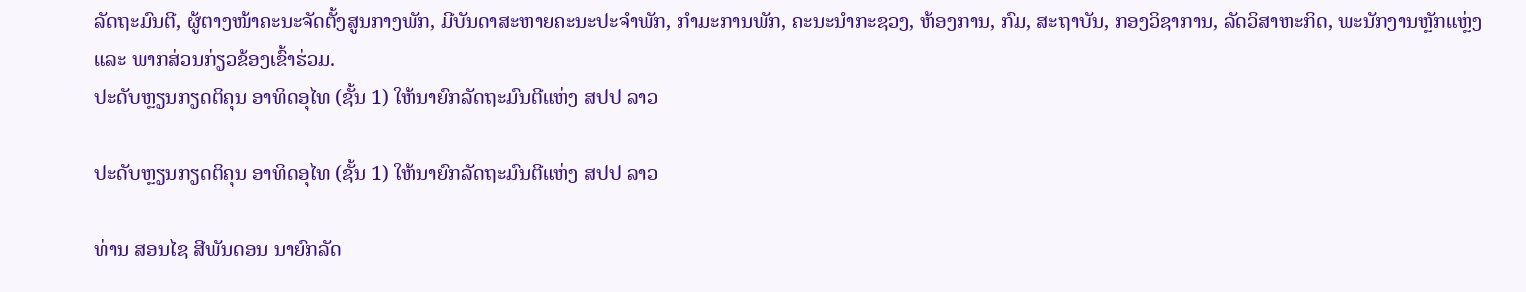ລັດຖະມົນຕີ, ຜູ້ຕາງໜ້າຄະນະຈັດຕັ້ງສູນກາງພັກ, ມີບັນດາສະຫາຍຄະນະປະຈຳພັກ, ກຳມະການພັກ, ຄະນະນໍາກະຊວງ, ຫ້ອງການ, ກົມ, ສະຖາບັນ, ກອງວິຊາການ, ລັດວິສາຫະກິດ, ພະນັກງານຫຼັກແຫຼ່ງ ແລະ ພາກສ່ວນກ່ຽວຂ້ອງເຂົ້າຮ່ວມ.
ປະດັບຫຼຽນກຽດຕິຄຸນ ອາທິດອຸໄທ (ຊັ້ນ 1) ໃຫ້ນາຍົກລັດຖະມົນຕີແຫ່ງ ສປປ ລາວ

ປະດັບຫຼຽນກຽດຕິຄຸນ ອາທິດອຸໄທ (ຊັ້ນ 1) ໃຫ້ນາຍົກລັດຖະມົນຕີແຫ່ງ ສປປ ລາວ

ທ່ານ ສອນໄຊ ສີພັນດອນ ນາຍົກລັດ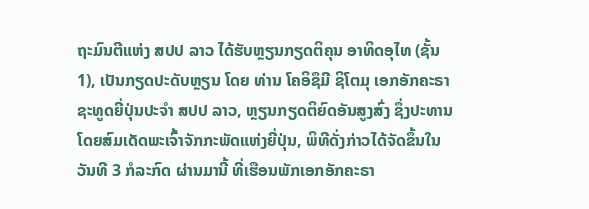ຖະມົນຕີແຫ່ງ ສປປ ລາວ ໄດ້ຮັບຫຼຽນກຽດຕິຄຸນ ອາທິດອຸໄທ (ຊັ້ນ 1), ເປັນກຽດປະດັບຫຼຽນ ໂດຍ ທ່ານ ໂຄອິຊຶມີ ຊິໂຕມຸ ເອກອັກຄະຣາຊະທູດຍີ່ປຸ່ນປະຈຳ ສປປ ລາວ, ຫຼຽນກຽດຕິຍົດອັນສູງສົ່ງ ຊຶ່ງປະທານໂດຍສົມເດັດພະເຈົ້າຈັກກະພັດແຫ່ງຍີ່ປຸ່ນ, ພິທີດັ່ງກ່າວໄດ້ຈັດຂຶ້ນໃນວັນທີ 3 ກໍລະກົດ ຜ່ານມານີ້ ທີ່ເຮືອນພັກເອກອັກຄະຣາ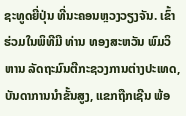ຊະທູດຍີ່ປຸ່ນ ທີ່ນະຄອນຫຼວງວຽງຈັນ. ເຂົ້າຮ່ວມໃນພິທີມີ ທ່ານ ທອງສະຫວັນ ພົມວິຫານ ລັດຖະມົນຕີກະຊວງການຕ່າງປະເທດ, ບັນດາການນໍາຂັ້ນສູງ, ແຂກຖືກເຊີນ ພ້ອ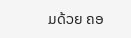ມດ້ວຍ ຄອ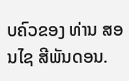ບຄົວຂອງ ທ່ານ ສອນໄຊ ສີພັນດອນ.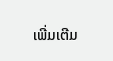ເພີ່ມເຕີມ